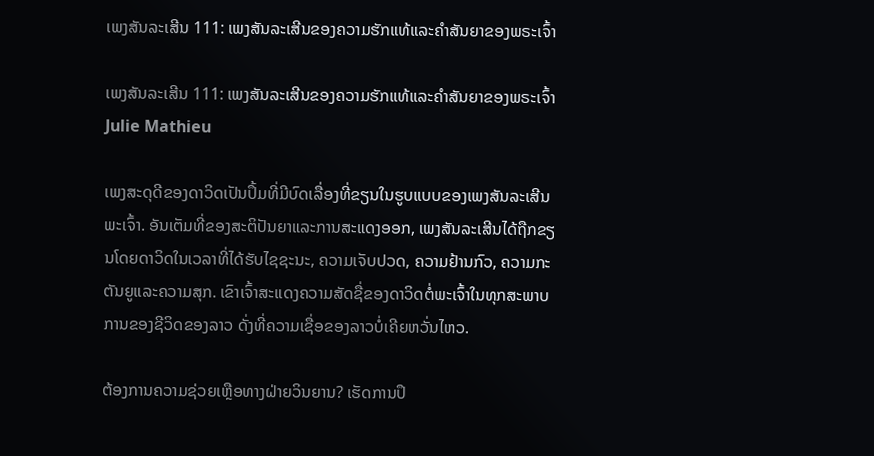ເພງສັນລະເສີນ 111: ເພງສັນລະເສີນຂອງຄວາມຮັກແທ້ແລະຄໍາສັນຍາຂອງພຣະເຈົ້າ

ເພງສັນລະເສີນ 111: ເພງສັນລະເສີນຂອງຄວາມຮັກແທ້ແລະຄໍາສັນຍາຂອງພຣະເຈົ້າ
Julie Mathieu

ເພງສະດຸດີຂອງດາວິດເປັນປຶ້ມທີ່ມີບົດເລື່ອງທີ່ຂຽນໃນຮູບແບບຂອງເພງສັນລະເສີນພະເຈົ້າ. ອັນເຕັມທີ່ຂອງສະຕິປັນຍາແລະການສະແດງອອກ, ເພງສັນລະເສີນໄດ້ຖືກຂຽນໂດຍດາວິດໃນເວລາທີ່ໄດ້ຮັບໄຊຊະນະ, ຄວາມເຈັບປວດ, ຄວາມຢ້ານກົວ, ຄວາມກະຕັນຍູແລະຄວາມສຸກ. ເຂົາເຈົ້າສະແດງຄວາມສັດຊື່ຂອງດາວິດຕໍ່ພະເຈົ້າໃນທຸກສະພາບການຂອງຊີວິດຂອງລາວ ດັ່ງທີ່ຄວາມເຊື່ອຂອງລາວບໍ່ເຄີຍຫວັ່ນໄຫວ.

ຕ້ອງການຄວາມຊ່ວຍເຫຼືອທາງຝ່າຍວິນຍານ? ເຮັດການປຶ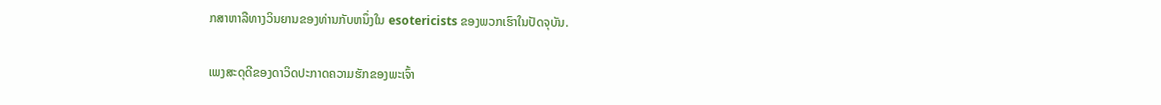ກສາຫາລືທາງວິນຍານຂອງທ່ານກັບຫນຶ່ງໃນ esotericists ຂອງພວກເຮົາໃນປັດຈຸບັນ.

ເພງສະດຸດີຂອງດາວິດປະກາດຄວາມຮັກຂອງພະເຈົ້າ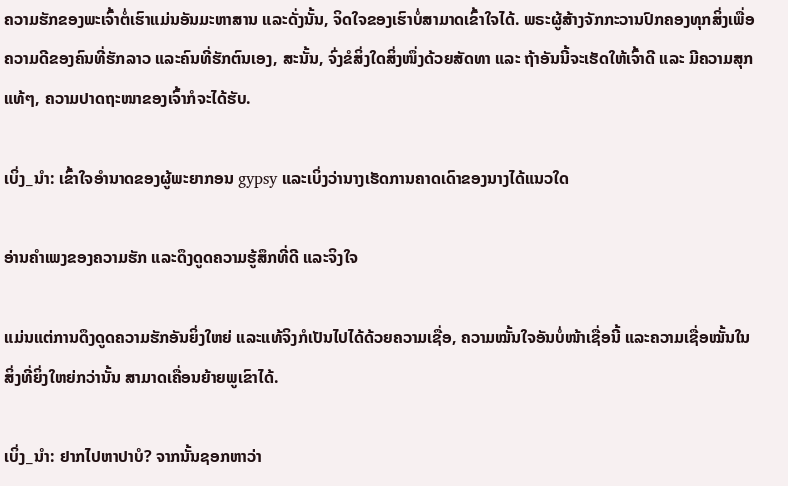ຄວາມຮັກຂອງພະເຈົ້າຕໍ່ເຮົາແມ່ນອັນມະຫາສານ ແລະດັ່ງນັ້ນ, ຈິດໃຈຂອງເຮົາບໍ່ສາມາດເຂົ້າໃຈໄດ້. ພຣະຜູ້ສ້າງຈັກກະວານປົກຄອງທຸກສິ່ງເພື່ອຄວາມດີຂອງຄົນທີ່ຮັກລາວ ແລະຄົນທີ່ຮັກຕົນເອງ, ສະນັ້ນ, ຈົ່ງຂໍສິ່ງໃດສິ່ງໜຶ່ງດ້ວຍສັດທາ ແລະ ຖ້າອັນນີ້ຈະເຮັດໃຫ້ເຈົ້າດີ ແລະ ມີຄວາມສຸກແທ້ໆ, ຄວາມປາດຖະໜາຂອງເຈົ້າກໍຈະໄດ້ຮັບ.

ເບິ່ງ_ນຳ: ເຂົ້າໃຈອໍານາດຂອງຜູ້ພະຍາກອນ gypsy ແລະເບິ່ງວ່ານາງເຮັດການຄາດເດົາຂອງນາງໄດ້ແນວໃດ

ອ່ານຄຳເພງຂອງຄວາມຮັກ ແລະດຶງດູດຄວາມຮູ້ສຶກທີ່ດີ ແລະຈິງໃຈ

ແມ່ນແຕ່ການດຶງດູດຄວາມຮັກອັນຍິ່ງໃຫຍ່ ແລະແທ້ຈິງກໍເປັນໄປໄດ້ດ້ວຍຄວາມເຊື່ອ, ຄວາມໝັ້ນໃຈອັນບໍ່ໜ້າເຊື່ອນີ້ ແລະຄວາມເຊື່ອໝັ້ນໃນສິ່ງທີ່ຍິ່ງໃຫຍ່ກວ່ານັ້ນ ສາມາດເຄື່ອນຍ້າຍພູເຂົາໄດ້.

ເບິ່ງ_ນຳ: ຢາກໄປຫາປາບໍ? ຈາກນັ້ນຊອກຫາວ່າ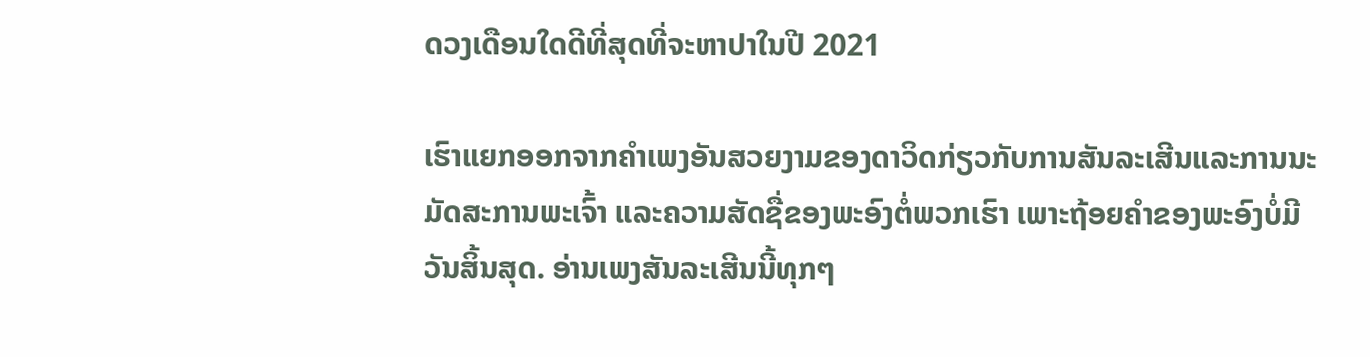ດວງເດືອນໃດດີທີ່ສຸດທີ່ຈະຫາປາໃນປີ 2021

ເຮົາແຍກອອກຈາກຄຳເພງອັນສວຍງາມຂອງດາວິດກ່ຽວກັບການສັນລະເສີນແລະການນະມັດສະການພະເຈົ້າ ແລະຄວາມສັດຊື່ຂອງພະອົງຕໍ່ພວກເຮົາ ເພາະຖ້ອຍຄຳຂອງພະອົງບໍ່ມີວັນສິ້ນສຸດ. ອ່ານເພງສັນລະເສີນນີ້ທຸກໆ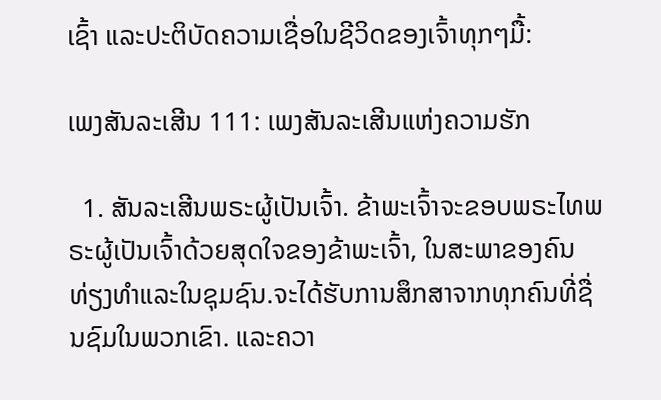ເຊົ້າ ແລະປະຕິບັດຄວາມເຊື່ອໃນຊີວິດຂອງເຈົ້າທຸກໆມື້:

ເພງສັນລະເສີນ 111: ເພງສັນລະເສີນແຫ່ງຄວາມຮັກ

  1. ສັນລະເສີນພຣະຜູ້ເປັນເຈົ້າ. ຂ້າພະເຈົ້າຈະຂອບພຣະໄທພຣະຜູ້ເປັນເຈົ້າດ້ວຍສຸດໃຈຂອງຂ້າພະເຈົ້າ, ໃນສະພາຂອງຄົນທ່ຽງທໍາແລະໃນຊຸມຊົນ.ຈະໄດ້ຮັບການສຶກສາຈາກທຸກຄົນທີ່ຊື່ນຊົມໃນພວກເຂົາ. ແລະຄວາ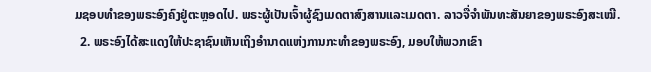ມຊອບທໍາຂອງພຣະອົງຄົງຢູ່ຕະຫຼອດໄປ. ພຣະຜູ້ເປັນເຈົ້າຜູ້ຊົງເມດຕາສົງສານແລະເມດຕາ. ລາວຈື່ຈຳພັນທະສັນຍາຂອງພຣະອົງສະເໝີ.
  2. ພຣະອົງໄດ້ສະແດງໃຫ້ປະຊາຊົນເຫັນເຖິງອຳນາດແຫ່ງການກະທຳຂອງພຣະອົງ, ມອບໃຫ້ພວກເຂົາ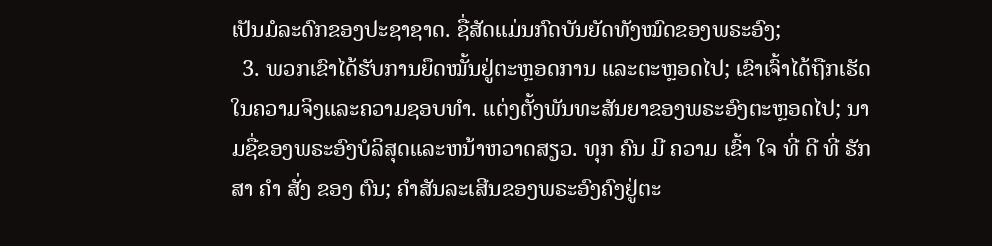ເປັນມໍລະດົກຂອງປະຊາຊາດ. ຊື່ສັດແມ່ນກົດບັນຍັດທັງໝົດຂອງພຣະອົງ;
  3. ພວກເຂົາໄດ້ຮັບການຍຶດໝັ້ນຢູ່ຕະຫຼອດການ ແລະຕະຫຼອດໄປ; ເຂົາເຈົ້າໄດ້ຖືກເຮັດໃນຄວາມຈິງແລະຄວາມຊອບທໍາ. ແຕ່ງຕັ້ງພັນທະສັນຍາຂອງພຣະອົງຕະຫຼອດໄປ; ນາມຊື່ຂອງພຣະອົງບໍລິສຸດແລະຫນ້າຫວາດສຽວ. ທຸກ ຄົນ ມີ ຄວາມ ເຂົ້າ ໃຈ ທີ່ ດີ ທີ່ ຮັກ ສາ ຄໍາ ສັ່ງ ຂອງ ຕົນ; ຄຳສັນລະເສີນຂອງພຣະອົງຄົງຢູ່ຕະ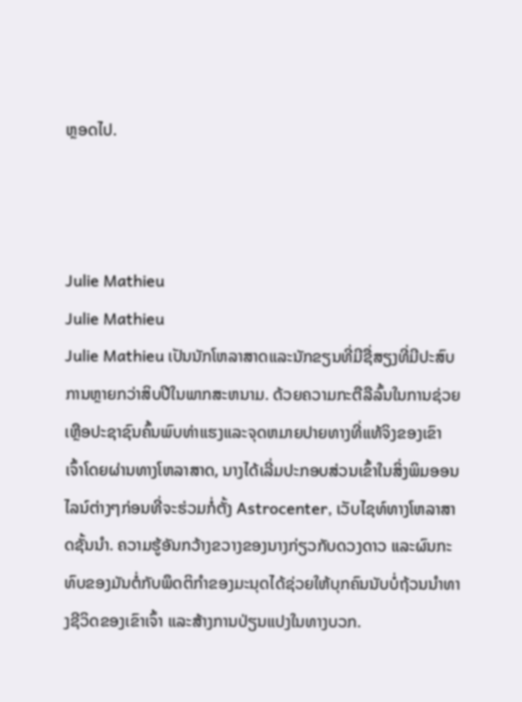ຫຼອດໄປ.



Julie Mathieu
Julie Mathieu
Julie Mathieu ເປັນນັກໂຫລາສາດແລະນັກຂຽນທີ່ມີຊື່ສຽງທີ່ມີປະສົບການຫຼາຍກວ່າສິບປີໃນພາກສະຫນາມ. ດ້ວຍຄວາມກະຕືລືລົ້ນໃນການຊ່ວຍເຫຼືອປະຊາຊົນຄົ້ນພົບທ່າແຮງແລະຈຸດຫມາຍປາຍທາງທີ່ແທ້ຈິງຂອງເຂົາເຈົ້າໂດຍຜ່ານທາງໂຫລາສາດ, ນາງໄດ້ເລີ່ມປະກອບສ່ວນເຂົ້າໃນສິ່ງພິມອອນໄລນ໌ຕ່າງໆກ່ອນທີ່ຈະຮ່ວມກໍ່ຕັ້ງ Astrocenter, ເວັບໄຊທ໌ທາງໂຫລາສາດຊັ້ນນໍາ. ຄວາມຮູ້ອັນກວ້າງຂວາງຂອງນາງກ່ຽວກັບດວງດາວ ແລະຜົນກະທົບຂອງມັນຕໍ່ກັບພຶດຕິກໍາຂອງມະນຸດໄດ້ຊ່ວຍໃຫ້ບຸກຄົນນັບບໍ່ຖ້ວນນໍາທາງຊີວິດຂອງເຂົາເຈົ້າ ແລະສ້າງການປ່ຽນແປງໃນທາງບວກ.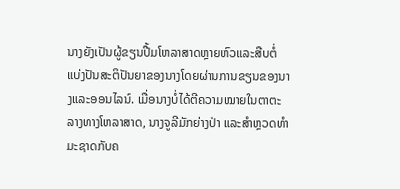ນາງຍັງເປັນຜູ້ຂຽນປື້ມໂຫລາສາດຫຼາຍຫົວແລະສືບຕໍ່ແບ່ງປັນສະຕິປັນຍາຂອງນາງໂດຍຜ່ານການຂຽນຂອງນາງແລະອອນໄລນ໌. ເມື່ອນາງບໍ່ໄດ້ຕີຄວາມໝາຍໃນຕາຕະລາງທາງໂຫລາສາດ, ນາງຈູລີມັກຍ່າງປ່າ ແລະສຳຫຼວດທຳມະຊາດກັບຄ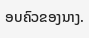ອບຄົວຂອງນາງ.